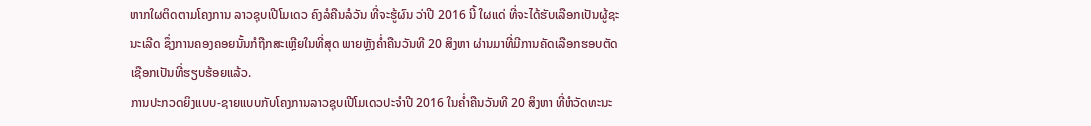ຫາກໃຜຕິດຕາມໂຄງການ ລາວຊຸບເປີໂມເດວ ຄົງລໍຄືນລໍວັນ ທີ່ຈະຮູ້ຜົນ ວ່າປີ 2016 ນີ້ ໃຜແດ່ ທີ່ຈະໄດ້ຮັບເລືອກເປັນຜູ້ຊະນະເລີດ ຊຶ່ງການຄອງຄອຍນັ້ນກໍຖືກສະເຫຼີຍໃນທີ່ສຸດ ພາຍຫຼັງຄໍ່າຄືນວັນທີ 20 ສິງຫາ ຜ່ານມາທີ່ມີການຄັດເລືອກຮອບຕັດເຊືອກເປັນທີ່ຮຽບຮ້ອຍແລ້ວ.
ການປະກວດຍິງແບບ-ຊາຍແບບກັບໂຄງການລາວຊຸບເປີໂມເດວປະຈໍາປີ 2016 ໃນຄໍ່າຄືນວັນທີ 20 ສິງຫາ ທີ່ຫໍວັດທະນະ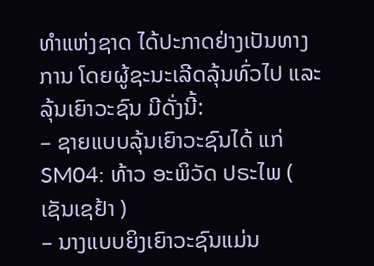ທໍາແຫ່ງຊາດ ໄດ້ປະກາດຢ່າງເປັນທາງການ ໂດຍຜູ້ຊະນະເລີດລຸ້ນທົ່ວໄປ ແລະ ລຸ້ນເຍົາວະຊົນ ມີດັ່ງນີ້:
– ຊາຍແບບລຸ້ນເຍົາວະຊົນໄດ້ ແກ່ SM04: ທ້າວ ອະພິວັດ ປຣະໄພ ( ເຊັນເຊຢ້າ )
– ນາງແບບຍິງເຍົາວະຊົນແມ່ນ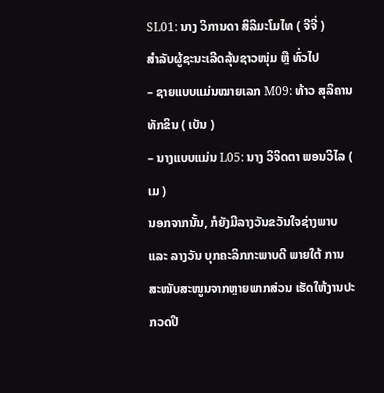SL01: ນາງ ວິການດາ ສິລິມະໂມໄທ ( ຈີຈີ່ )
ສຳລັບຜູ້ຊະນະເລີດລຸ້ນຊາວໜຸ່ມ ຫຼື ທົ່ວໄປ
– ຊາຍແບບແມ່ນໝາຍເລກ M09: ທ້າວ ສຸລິຄານ ທັກຂິນ ( ເບັນ )
– ນາງແບບແມ່ນ L05: ນາງ ວິຈິດຕາ ພອນວິໄລ ( ເມ )
ນອກຈາກນັ້ນ, ກໍຍັງມີລາງວັນຂວັນໃຈຊ່າງພາບ ແລະ ລາງວັນ ບຸກຄະລິກກະພາບດີ ພາຍໃຕ້ ການສະໜັບສະໜູນຈາກຫຼາຍພາກສ່ວນ ເຮັດໃຫ້ງານປະກວດປີ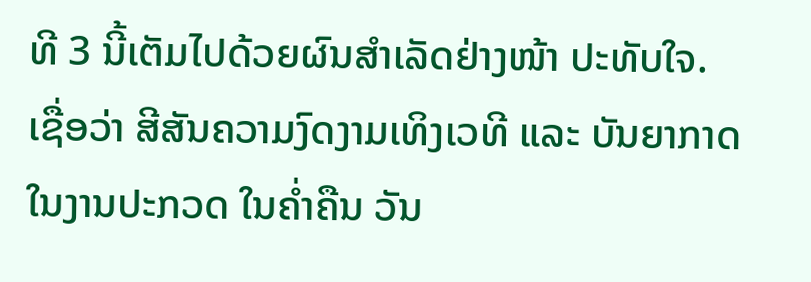ທີ 3 ນີ້ເຕັມໄປດ້ວຍຜົນສໍາເລັດຢ່າງໜ້າ ປະທັບໃຈ.
ເຊື່ອວ່າ ສີສັນຄວາມງົດງາມເທິງເວທີ ແລະ ບັນຍາກາດໃນງານປະກວດ ໃນຄໍ່າຄືນ ວັນ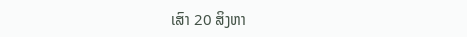ເສົາ 20 ສິງຫາ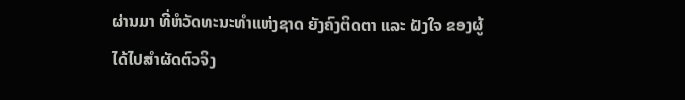ຜ່ານມາ ທີ່ຫໍວັດທະນະທໍາແຫ່ງຊາດ ຍັງຄົງຕິດຕາ ແລະ ຝັງໃຈ ຂອງຜູ້ໄດ້ໄປສໍາຜັດຕົວຈິງ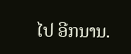ໄປ ອີກນານ.